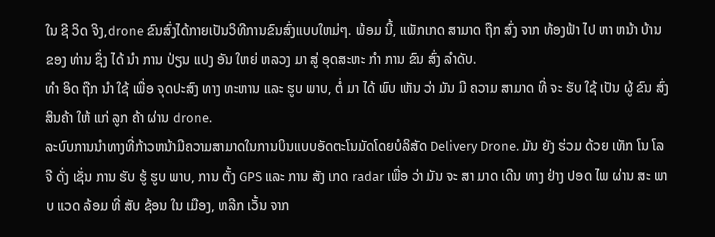ໃນ ຊີ ວິດ ຈິງ,drone ຂົນສົ່ງໄດ້ກາຍເປັນວິທີການຂົນສົ່ງແບບໃຫມ່ໆ. ພ້ອມ ນີ້, ແພັກເກດ ສາມາດ ຖືກ ສົ່ງ ຈາກ ທ້ອງຟ້າ ໄປ ຫາ ຫນ້າ ບ້ານ ຂອງ ທ່ານ ຊຶ່ງ ໄດ້ ນໍາ ການ ປ່ຽນ ແປງ ອັນ ໃຫຍ່ ຫລວງ ມາ ສູ່ ອຸດສະຫະ ກໍາ ການ ຂົນ ສົ່ງ ລໍາດັບ.
ທໍາ ອິດ ຖືກ ນໍາ ໃຊ້ ເພື່ອ ຈຸດປະສົງ ທາງ ທະຫານ ແລະ ຮູບ ພາບ, ຕໍ່ ມາ ໄດ້ ພົບ ເຫັນ ວ່າ ມັນ ມີ ຄວາມ ສາມາດ ທີ່ ຈະ ຮັບ ໃຊ້ ເປັນ ຜູ້ ຂົນ ສົ່ງ ສິນຄ້າ ໃຫ້ ແກ່ ລູກ ຄ້າ ຜ່ານ drone.
ລະບົບການນໍາທາງທີ່ກ້າວຫນ້າມີຄວາມສາມາດໃນການບິນແບບອັດຕະໂນມັດໂດຍບໍລິສັດ Delivery Drone. ມັນ ຍັງ ຮ່ວມ ດ້ວຍ ເທັກ ໂນ ໂລ ຈີ ດັ່ງ ເຊັ່ນ ການ ຮັບ ຮູ້ ຮູບ ພາບ, ການ ຕັ້ງ GPS ແລະ ການ ສັງ ເກດ radar ເພື່ອ ວ່າ ມັນ ຈະ ສາ ມາດ ເດີນ ທາງ ຢ່າງ ປອດ ໄພ ຜ່ານ ສະ ພາບ ແວດ ລ້ອມ ທີ່ ສັບ ຊ້ອນ ໃນ ເມືອງ, ຫລີກ ເວັ້ນ ຈາກ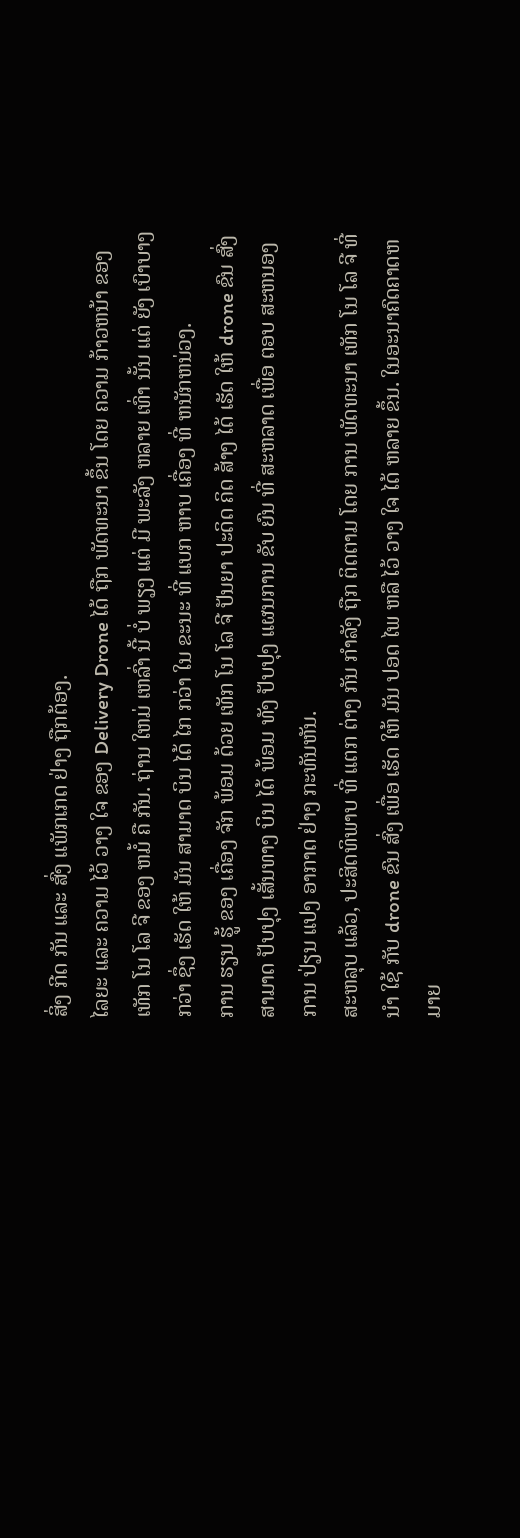ສິ່ງ ກີດ ກັນ ແລະ ສົ່ງ ແພັກເກດ ຢ່າງ ຖືກຕ້ອງ.
ໄລຍະ ແລະ ຄວາມ ໄວ້ ວາງ ໃຈ ຂອງ Delivery Drone ໄດ້ ຖືກ ພັດທະນາ ຂຶ້ນ ໂດຍ ຄວາມ ກ້າວຫນ້າ ຂອງ ເທັກ ໂນ ໂລ ຈີ ຂອງ ຫມໍ້ ຄື ກັນ. ຖ່ານ ໃຫມ່ ເຫລົ່າ ນີ້ ບໍ່ ພຽງ ແຕ່ ມີ ພະລັງ ຫລາຍ ເທົ່າ ນັ້ນ ແຕ່ ຍັງ ເບົາບາງ ກວ່າ ຊຶ່ງ ເຮັດ ໃຫ້ ມັນ ສາມາດ ບິນ ໄດ້ ໄກ ກວ່າ ໃນ ຂະນະ ທີ່ ແບກ ຫາບ ເຄື່ອງ ທີ່ ຫນັກຫນ່ວງ.
ການ ຮຽນ ຮູ້ ຂອງ ເຄື່ອງ ຈັກ ພ້ອມ ດ້ວຍ ເທັກ ໂນ ໂລ ຈີ ປັນຍາ ປະດິດ ຄິດ ສ້າງ ໄດ້ ເຮັດ ໃຫ້ drone ຂົນ ສົ່ງ ສາມາດ ປັບປຸງ ເສັ້ນທາງ ບິນ ໄດ້ ພ້ອມ ທັງ ປັບປຸງ ແຜນການ ຂັບ ຍົນ ທີ່ ສະຫລາດ ເພື່ອ ຕອບ ສະຫນອງ ການ ປ່ຽນ ແປງ ອາກາດ ຢ່າງ ກະທັນຫັນ.
ສະຫລຸບ ແລ້ວ, ປະສິດທິພາບ ທີ່ ແຕກ ຕ່າງ ກັນ ກໍາລັງ ຖືກ ຕິດຕາມ ໂດຍ ການ ພັດທະນາ ເທັກ ໂນ ໂລ ຈີ ທີ່ ນໍາ ໃຊ້ ກັບ drone ຂົນ ສົ່ງ ເພື່ອ ເຮັດ ໃຫ້ ມັນ ປອດ ໄພ ຫລື ໄວ້ ວາງ ໃຈ ໄດ້ ຫລາຍ ຂຶ້ນ. ໃນອະນາຄົດຄາດຫມາຍ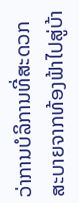ວ່າການບໍລິການທີ່ສະດວກສະບາຍຈາກທ້ອງຟ້າໄປສູ່ບ້າ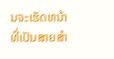ນຈະເຮັດຫນ້າທີ່ເປັນສາຍສໍາ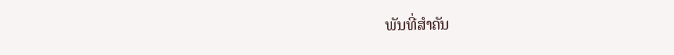ພັນທີ່ສໍາຄັນ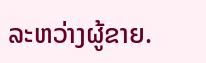ລະຫວ່າງຜູ້ຂາຍ.